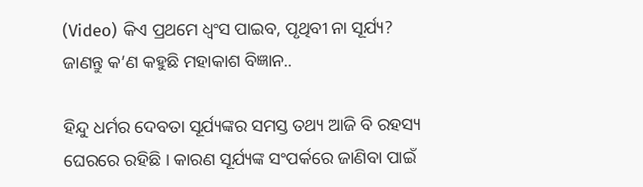(Video) କିଏ ପ୍ରଥମେ ଧ୍ୱଂସ ପାଇବ, ପୃଥିବୀ ନା ସୂର୍ଯ୍ୟ? ଜାଣନ୍ତୁ କ’ଣ କହୁଛି ମହାକାଶ ବିଜ୍ଞାନ..

ହିନ୍ଦୁ ଧର୍ମର ଦେବତା ସୂର୍ଯ୍ୟଙ୍କର ସମସ୍ତ ତଥ୍ୟ ଆଜି ବି ରହସ୍ୟ ଘେରରେ ରହିଛି । କାରଣ ସୂର୍ଯ୍ୟଙ୍କ ସଂପର୍କରେ ଜାଣିବା ପାଇଁ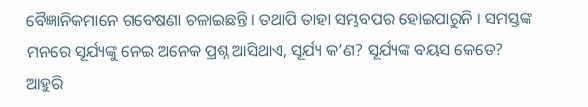ବୈଜ୍ଞାନିକମାନେ ଗବେଷଣା ଚଳାଇଛନ୍ତି । ତଥାପି ତାହା ସମ୍ଭବପର ହୋଇପାରୁନି । ସମସ୍ତଙ୍କ ମନରେ ସୂର୍ଯ୍ୟଙ୍କୁ ନେଇ ଅନେକ ପ୍ରଶ୍ନ ଆସିଥାଏ, ସୂର୍ଯ୍ୟ କ’ଣ? ସୂର୍ଯ୍ୟଙ୍କ ବୟସ କେତେ? ଆହୁରି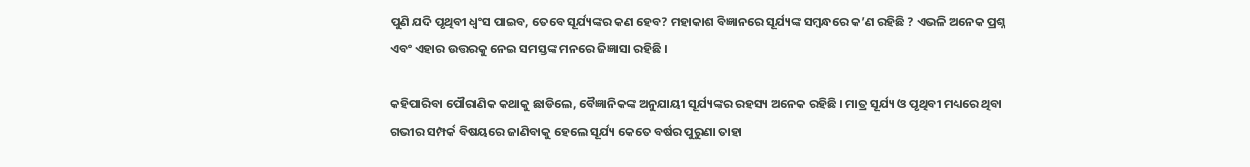ପୁଣି ଯଦି ପୃଥିବୀ ଧ୍ୱଂସ ପାଇବ, ତେବେ ସୂର୍ଯ୍ୟଙ୍କର କଣ ହେବ? ମହାକାଶ ବିଜ୍ଞାନରେ ସୂର୍ଯ୍ୟଙ୍କ ସମ୍ବନ୍ଧରେ କ’ଣ ରହିଛି ? ଏଭଳି ଅନେକ ପ୍ରଶ୍ନ ଏବଂ ଏହାର ଉତ୍ତରକୁ ନେଇ ସମସ୍ତଙ୍କ ମନରେ ଜିଜ୍ଞାସା ରହିଛି ।

କହିପାରିବା ପୌରାଣିକ କଥାକୁ ଛାଡିଲେ, ବୈଜ୍ଞାନିକଙ୍କ ଅନୁଯାୟୀ ସୂର୍ଯ୍ୟଙ୍କର ରହସ୍ୟ ଅନେକ ରହିଛି । ମାତ୍ର ସୂର୍ଯ୍ୟ ଓ ପୃଥିବୀ ମଧ୍ୟରେ ଥିବା ଗଭୀର ସମ୍ପର୍କ ବିଷୟରେ ଜାଣିବାକୁ ହେଲେ ସୂର୍ଯ୍ୟ କେତେ ବର୍ଷର ପୁରୁଣା ତାହା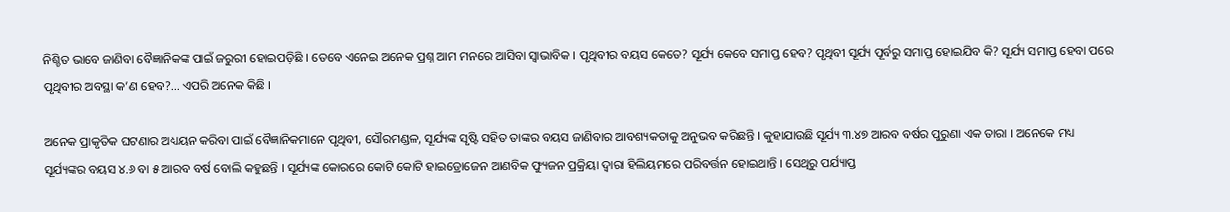ନିଶ୍ଚିତ ଭାବେ ଜାଣିବା ବୈଜ୍ଞାନିକଙ୍କ ପାଇଁ ଜରୁରୀ ହୋଇପଡ଼ିଛି । ତେବେ ଏନେଇ ଅନେକ ପ୍ରଶ୍ନ ଆମ ମନରେ ଆସିବା ସ୍ୱାଭାବିକ । ପୃଥିବୀର ବୟସ କେତେ? ସୂର୍ଯ୍ୟ କେବେ ସମାପ୍ତ ହେବ? ପୃଥିବୀ ସୂର୍ଯ୍ୟ ପୂର୍ବରୁ ସମାପ୍ତ ହୋଇଯିବ କି? ସୂର୍ଯ୍ୟ ସମାପ୍ତ ହେବା ପରେ ପୃଥିବୀର ଅବସ୍ଥା କ’ଣ ହେବ?… ଏପରି ଅନେକ କିଛି ।

ଅନେକ ପ୍ରାକୃତିକ ଘଟଣାର ଅଧ୍ୟୟନ କରିବା ପାଇଁ ବୈଜ୍ଞାନିକମାନେ ପୃଥିବୀ, ସୌରମଣ୍ଡଳ, ସୂର୍ଯ୍ୟଙ୍କ ସୃଷ୍ଟି ସହିତ ତାଙ୍କର ବୟସ ଜାଣିବାର ଆବଶ୍ୟକତାକୁ ଅନୁଭବ କରିଛନ୍ତି । କୁହାଯାଉଛି ସୂର୍ଯ୍ୟ ୩.୪୭ ଆରବ ବର୍ଷର ପୁରୁଣା ଏକ ତାରା । ଅନେକେ ମଧ୍ୟ ସୂର୍ଯ୍ୟଙ୍କର ବୟସ ୪.୬ ବା ୫ ଆରବ ବର୍ଷ ବୋଲି କହୁଛନ୍ତି । ସୂର୍ଯ୍ୟଙ୍କ କୋରରେ କୋଟି କୋଟି ହାଇଡ୍ରୋଜେନ ଆଣବିକ ଫ୍ୟୁଜନ ପ୍ରକ୍ରିୟା ଦ୍ୱାରା ହିଲିୟମରେ ପରିବର୍ତ୍ତନ ହୋଇଥାନ୍ତି । ସେଥିରୁ ପର୍ଯ୍ୟାପ୍ତ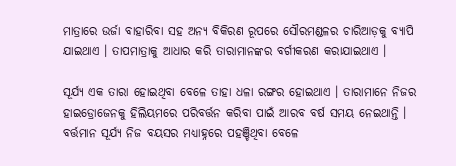ମାତ୍ରାରେ ଉର୍ଜା ବାହାରିବା ସହ ଅନ୍ୟ ବିକିରଣ ରୂପରେ ସୌରମଣ୍ଡଳର ଚାରିଆଡ଼କୁ ବ୍ୟାପି ଯାଇଥାଏ । ତାପମାତ୍ରାକୁ ଆଧାର କରି ତାରାମାନଙ୍କର ବର୍ଗୀକରଣ କରାଯାଇଥାଏ ।

ସୂର୍ଯ୍ୟ ଏକ ତାରା ହୋଇଥିବା ବେଳେ ତାହା ଧଳା ରଙ୍ଗର ହୋଇଥାଏ । ତାରାମାନେ ନିଜର ହାଇଡ୍ରୋଜେନକୁ ହିଲିୟମରେ ପରିବର୍ତ୍ତନ କରିବା ପାଇଁ ଆରବ ବର୍ଷ ସମୟ ନେଇଥାନ୍ତି । ବର୍ତ୍ତମାନ ସୂର୍ଯ୍ୟ ନିଜ ବୟସର ମଧ୍ୟାହ୍ନରେ ପହଞ୍ଚିଥିବା ବେଳେ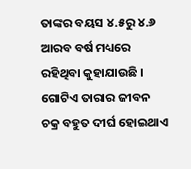ତାଙ୍କର ବୟସ ୪.୫ରୁ ୪.୬ ଆରବ ବର୍ଷ ମଧ୍ୟରେ ରହିଥିବା କୁହାଯାଉଛି । ଗୋଟିଏ ତାରାର ଜୀବନ ଚକ୍ର ବହୁତ ଦୀର୍ଘ ହୋଇଥାଏ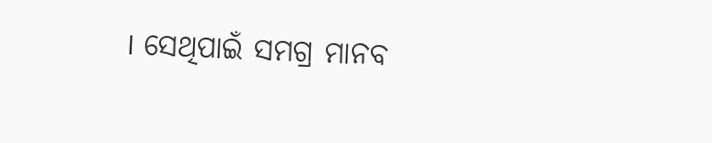। ସେଥିପାଇଁ ସମଗ୍ର ମାନବ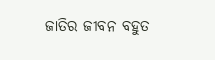ଜାତିର ଜୀବନ ବହୁତ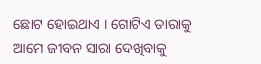ଛୋଟ ହୋଇଥାଏ । ଗୋଟିଏ ତାରାକୁ ଆମେ ଜୀବନ ସାରା ଦେଖିବାକୁ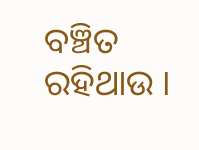ବଞ୍ଚିତ ରହିଥାଉ ।